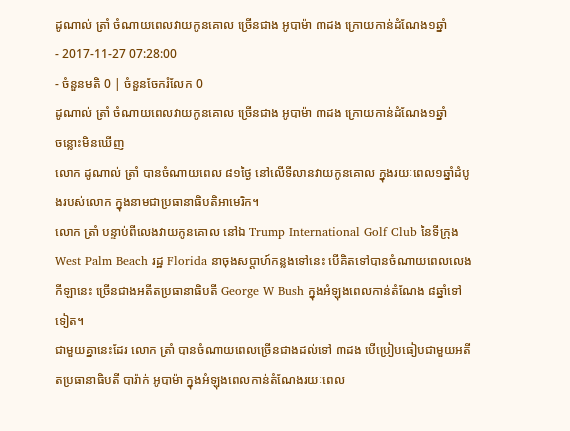ដូណាល់ ត្រាំ ចំណាយពេលវាយកូនគោល ច្រើនជាង អូបាម៉ា ៣ដង ក្រោយកាន់ដំណែង១ឆ្នាំ
- 2017-11-27 07:28:00
- ចំនួនមតិ 0 | ចំនួនចែករំលែក 0
ដូណាល់ ត្រាំ ចំណាយពេលវាយកូនគោល ច្រើនជាង អូបាម៉ា ៣ដង ក្រោយកាន់ដំណែង១ឆ្នាំ
ចន្លោះមិនឃើញ
លោក ដូណាល់ ត្រាំ បានចំណាយពេល ៨១ថ្ងៃ នៅលើទីលានវាយកូនគោល ក្នុងរយៈពេល១ឆ្នាំដំបូងរបស់លោក ក្នុងនាមជាប្រធានាធិបតិអាមេរិក។
លោក ត្រាំ បន្ទាប់ពីលេងវាយកូនគោល នៅឯ Trump International Golf Club នៃទីក្រុង West Palm Beach រដ្ឋ Florida នាចុងសប្ដាហ៍កន្លងទៅនេះ បើគិតទៅបានចំណាយពេលលេងកីឡានេះ ច្រើនជាងអតីតប្រធានាធិបតី George W Bush ក្នុងអំឡុងពេលកាន់តំណែង ៨ឆ្នាំទៅទៀត។
ជាមួយគ្នានេះដែរ លោក ត្រាំ បានចំណាយពេលច្រើនជាងដល់ទៅ ៣ដង បើប្រៀបធៀបជាមួយអតីតប្រធានាធិបតី បារ៉ាក់ អូបាម៉ា ក្នុងអំឡុងពេលកាន់តំណែងរយៈពេល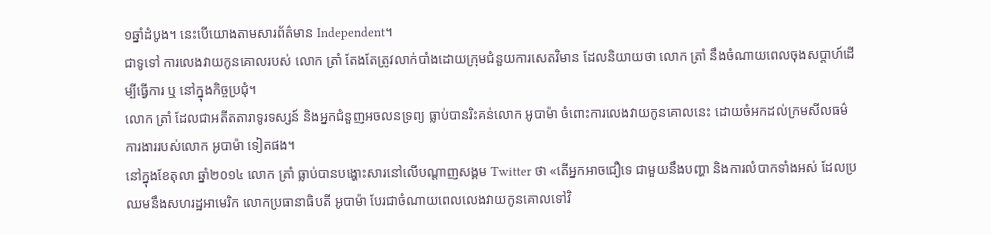១ឆ្នាំដំបូង។ នេះបើយោងតាមសារព័ត៌មាន Independent។
ជាទូទៅ ការលេងវាយកូនគោលរបស់ លោក ត្រាំ តែងតែត្រូវលាក់បាំងដោយក្រុមជំនួយការសេតវិមាន ដែលនិយាយថា លោក ត្រាំ នឹងចំណាយពេលចុងសប្ដាហ៍ដើម្បីធ្វើការ ឬ នៅក្នុងកិច្ចប្រជុំ។
លោក ត្រាំ ដែលជាអតីតតារាទូរទស្សន៍ និងអ្នកជំនួញអចលនទ្រព្យ ធ្លាប់បានរិះគន់លោក អូបាម៉ា ចំពោះការលេងវាយកូនគោលនេះ ដោយចំអកដល់ក្រមសីលធម៌ការងាររបស់លោក អូបាម៉ា ទៀតផង។
នៅក្នុងខែតុលា ឆ្នាំ២០១៤ លោក ត្រាំ ធ្លាប់បានបង្ហោះសារនៅលើបណ្ដាញសង្គម Twitter ថា «តើអ្នកអាចជឿទេ ជាមួយនឹងបញ្ហា និងការលំបាកទាំងអស់ ដែលប្រឈមនឹងសហរដ្ឋអាមេរិក លោកប្រធានាធិបតី អូបាម៉ា បែរជាចំណាយពេលលេងវាយកូនគោលទៅវិ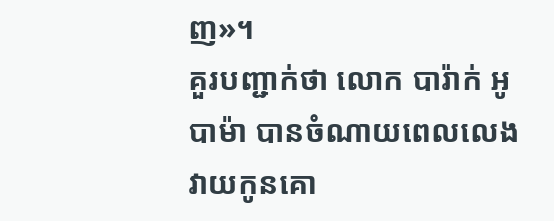ញ»។
គួរបញ្ជាក់ថា លោក បារ៉ាក់ អូបាម៉ា បានចំណាយពេលលេងវាយកូនគោ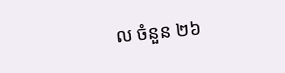ល ចំនួន ២៦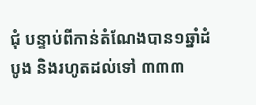ជុំ បន្ទាប់ពីកាន់តំណែងបាន១ឆ្នាំដំបូង និងរហូតដល់ទៅ ៣៣៣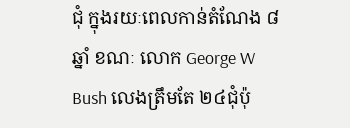ជុំ ក្នុងរយៈពេលកាន់តំណែង ៨ឆ្នាំ ខណៈ លោក George W Bush លេងត្រឹមតែ ២៤ជុំប៉ុ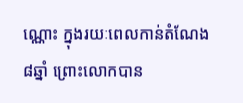ណ្ណោះ ក្នុងរយៈពេលកាន់តំណែង ៨ឆ្នាំ ព្រោះលោកបាន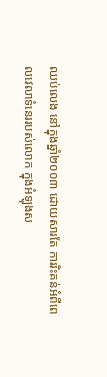ឈប់លេង នៅក្នុងឆ្នាំ២០០៣ ដោយសារតែ ការរិះគន់អំពីពេលវេលាទំនេររបស់លោក ក្នុងអំឡុងស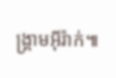ង្គ្រាមអ៊ីរ៉ាក់៕